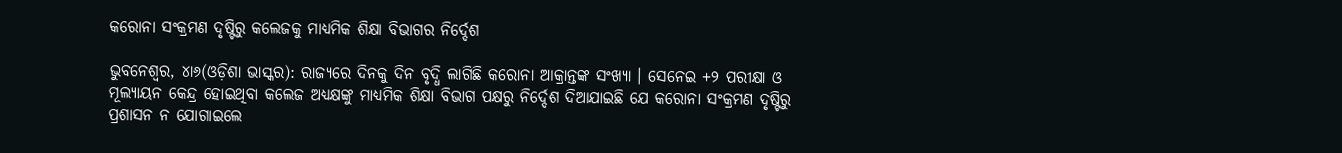କରୋନା ସଂକ୍ରମଣ ଦୃଷ୍ଟିରୁ କଲେଜକୁ ମାଧ୍ୟମିକ ଶିକ୍ଷା ବିଭାଗର ନିର୍ଦ୍ଦେଶ

ଭୁବନେଶ୍ୱର, ୪ା୬(ଓଡ଼ିଶା ଭାସ୍କର): ରାଜ୍ୟରେ ଦିନକୁ ଦିନ ବୃଦ୍ଧି ଲାଗିଛି କରୋନା ଆକ୍ରାନ୍ତଙ୍କ ସଂଖ୍ୟା । ସେନେଇ +୨ ପରୀକ୍ଷା ଓ ମୂଲ୍ୟାୟନ କେନ୍ଦ୍ର ହୋଇଥିବା କଲେଜ ଅଧ୍ୟକ୍ଷଙ୍କୁ ମାଧ୍ୟମିକ ଶିକ୍ଷା ବିଭାଗ ପକ୍ଷରୁ ନିର୍ଦ୍ଦେଶ ଦିଆଯାଇଛି ଯେ କରୋନା ସଂକ୍ରମଣ ଦୃଷ୍ଟିରୁ ପ୍ରଶାସନ ନ ଯୋଗାଇଲେ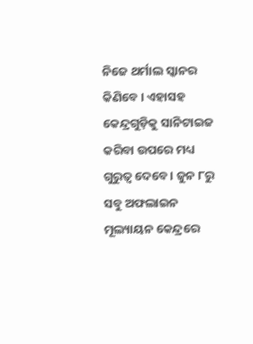ନିଜେ ଥର୍ମାଲ ସ୍କାନର କିଣିବେ । ଏହାସହ କେନ୍ଦ୍ରଗୁଡ଼ିକୁ ସାନିଟାଇଜ କରିବା ଉପରେ ମଧ୍ୟ ଗୁରୁତ୍ୱ ଦେବେ । ଜୁନ ୮ରୁ ସବୁ ଅଫଲାଇନ ମୂଲ୍ୟାୟନ କେନ୍ଦ୍ରରେ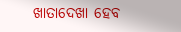ଖାତାଦେଖା ହେବ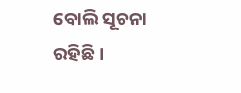ବୋଲି ସୂଚନା ରହିଛି ।